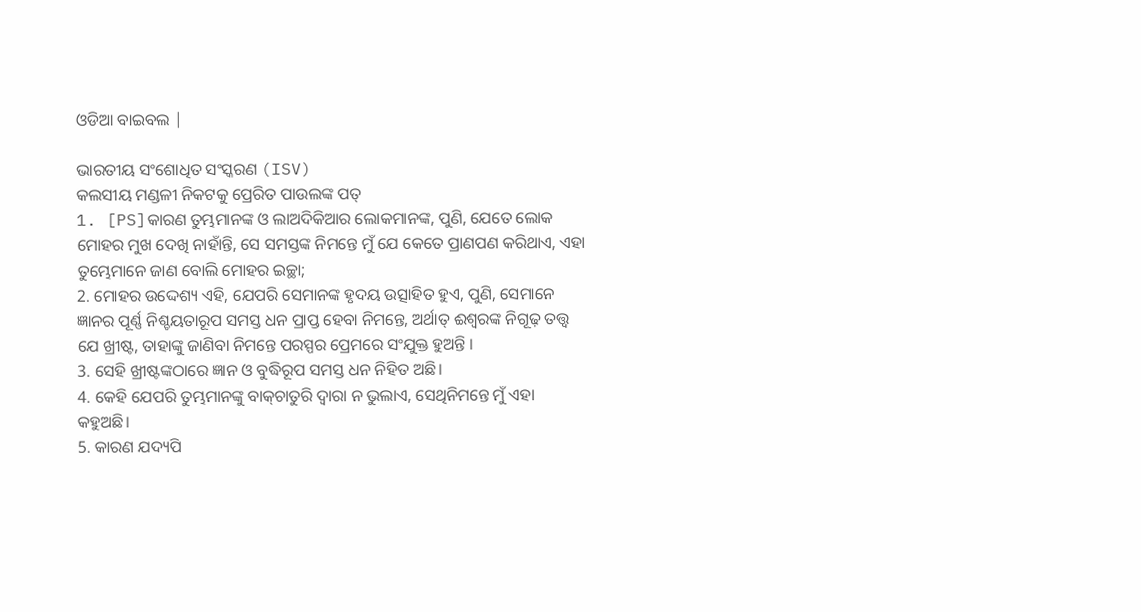ଓଡିଆ ବାଇବଲ |

ଭାରତୀୟ ସଂଶୋଧିତ ସଂସ୍କରଣ (ISV)
କଲସୀୟ ମଣ୍ଡଳୀ ନିକଟକୁ ପ୍ରେରିତ ପାଉଲଙ୍କ ପତ୍
1. [PS]କାରଣ ତୁମ୍ଭମାନଙ୍କ ଓ ଲାଅଦିକିଆର ଲୋକମାନଙ୍କ, ପୁଣି, ଯେତେ ଲୋକ ମୋହର ମୁଖ ଦେଖି ନାହାଁନ୍ତି, ସେ ସମସ୍ତଙ୍କ ନିମନ୍ତେ ମୁଁ ଯେ କେତେ ପ୍ରାଣପଣ କରିଥାଏ, ଏହା ତୁମ୍ଭେମାନେ ଜାଣ ବୋଲି ମୋହର ଇଚ୍ଛା;
2. ମୋହର ଉଦ୍ଦେଶ୍ୟ ଏହି, ଯେପରି ସେମାନଙ୍କ ହୃଦୟ ଉତ୍ସାହିତ ହୁଏ, ପୁଣି, ସେମାନେ ଜ୍ଞାନର ପୂର୍ଣ୍ଣ ନିଶ୍ଚୟତାରୂପ ସମସ୍ତ ଧନ ପ୍ରାପ୍ତ ହେବା ନିମନ୍ତେ, ଅର୍ଥାତ୍‍ ଈଶ୍ୱରଙ୍କ ନିଗୂଢ଼ ତତ୍ତ୍ୱ ଯେ ଖ୍ରୀଷ୍ଟ, ତାହାଙ୍କୁ ଜାଣିବା ନିମନ୍ତେ ପରସ୍ପର ପ୍ରେମରେ ସଂଯୁକ୍ତ ହୁଅନ୍ତି ।
3. ସେହି ଖ୍ରୀଷ୍ଟଙ୍କଠାରେ ଜ୍ଞାନ ଓ ବୁଦ୍ଧିରୂପ ସମସ୍ତ ଧନ ନିହିତ ଅଛି।
4. କେହି ଯେପରି ତୁମ୍ଭମାନଙ୍କୁ ବାକ୍‍ଚାତୁରି ଦ୍ୱାରା ନ ଭୁଲାଏ, ସେଥିନିମନ୍ତେ ମୁଁ ଏହା କହୁଅଛି।
5. କାରଣ ଯଦ୍ୟପି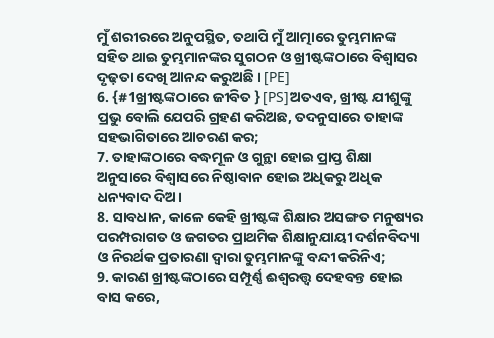ମୁଁ ଶରୀରରେ ଅନୁପସ୍ଥିତ, ତଥାପି ମୁଁ ଆତ୍ମାରେ ତୁମ୍ଭମାନଙ୍କ ସହିତ ଥାଇ ତୁମ୍ଭମାନଙ୍କର ସୁଗଠନ ଓ ଖ୍ରୀଷ୍ଟଙ୍କଠାରେ ବିଶ୍ୱାସର ଦୃଢ଼ତା ଦେଖି ଆନନ୍ଦ କରୁଅଛି । [PE]
6. {#1ଖ୍ରୀଷ୍ଟଙ୍କଠାରେ ଜୀବିତ } [PS]ଅତଏବ, ଖ୍ରୀଷ୍ଟ ଯୀଶୁଙ୍କୁ ପ୍ରଭୁ ବୋଲି ଯେପରି ଗ୍ରହଣ କରିଅଛ, ତଦନୁସାରେ ତାହାଙ୍କ ସହଭାଗିତାରେ ଆଚରଣ କର;
7. ତାହାଙ୍କଠାରେ ବଦ୍ଧମୂଳ ଓ ଗୁନ୍ଥା ହୋଇ ପ୍ରାପ୍ତ ଶିକ୍ଷା ଅନୁସାରେ ବିଶ୍ୱାସରେ ନିଷ୍ଠାବାନ ହୋଇ ଅଧିକରୁ ଅଧିକ ଧନ୍ୟବାଦ ଦିଅ।
8. ସାବଧାନ, କାଳେ କେହି ଖ୍ରୀଷ୍ଟଙ୍କ ଶିକ୍ଷାର ଅସଙ୍ଗତ ମନୁଷ୍ୟର ପରମ୍ପରାଗତ ଓ ଜଗତର ପ୍ରାଥମିକ ଶିକ୍ଷାନୁଯାୟୀ ଦର୍ଶନବିଦ୍ୟା ଓ ନିରର୍ଥକ ପ୍ରତାରଣା ଦ୍ୱାରା ତୁମ୍ଭମାନଙ୍କୁ ବନ୍ଦୀ କରିନିଏ;
9. କାରଣ ଖ୍ରୀଷ୍ଟଙ୍କଠାରେ ସମ୍ପୂର୍ଣ୍ଣ ଈଶ୍ୱରତ୍ତ୍ୱ ଦେହବନ୍ତ ହୋଇ ବାସ କରେ,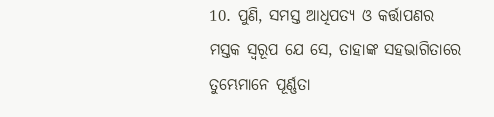10. ପୁଣି, ସମସ୍ତ ଆଧିପତ୍ୟ ଓ କର୍ତ୍ତାପଣର ମସ୍ତକ ସ୍ୱରୂପ ଯେ ସେ, ତାହାଙ୍କ ସହଭାଗିତାରେ ତୁମ୍ଭେମାନେ ପୂର୍ଣ୍ଣତା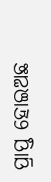ପ୍ରାପ୍ତ ହୋଇଅଛ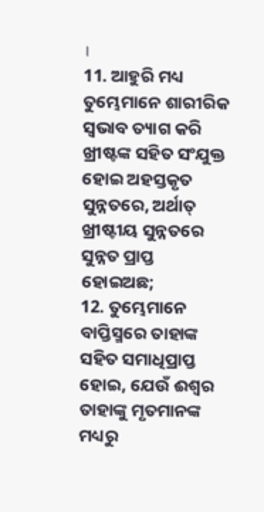।
11. ଆହୁରି ମଧ୍ୟ ତୁମ୍ଭେମାନେ ଶାରୀରିକ ସ୍ୱଭାବ ତ୍ୟାଗ କରି ଖ୍ରୀଷ୍ଟଙ୍କ ସହିତ ସଂଯୁକ୍ତ ହୋଇ ଅହସ୍ତକୃତ ସୁନ୍ନତରେ, ଅର୍ଥାତ୍‍ ଖ୍ରୀଷ୍ଟୀୟ ସୁନ୍ନତରେ ସୁନ୍ନତ ପ୍ରାପ୍ତ ହୋଇଅଛ;
12. ତୁମ୍ଭେମାନେ ବାପ୍ତିସ୍ମରେ ତାହାଙ୍କ ସହିତ ସମାଧିପ୍ରାପ୍ତ ହୋଇ, ଯେଉଁ ଈଶ୍ୱର ତାହାଙ୍କୁ ମୃତମାନଙ୍କ ମଧ୍ୟରୁ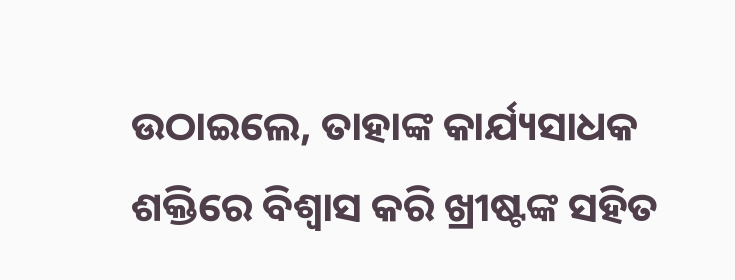ଉଠାଇଲେ, ତାହାଙ୍କ କାର୍ଯ୍ୟସାଧକ ଶକ୍ତିରେ ବିଶ୍ୱାସ କରି ଖ୍ରୀଷ୍ଟଙ୍କ ସହିତ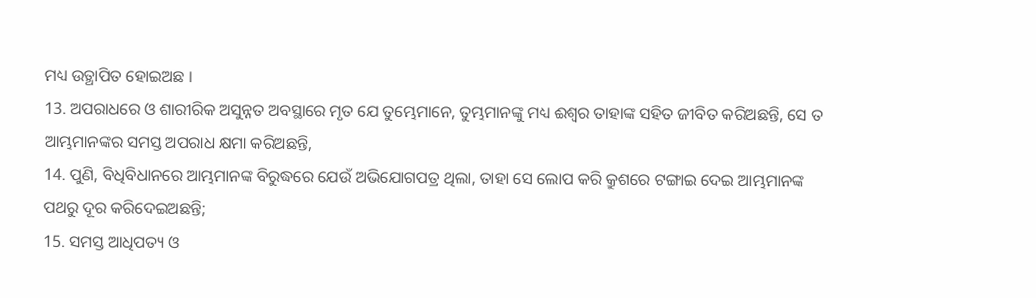ମଧ୍ୟ ଉତ୍ଥାପିତ ହୋଇଅଛ ।
13. ଅପରାଧରେ ଓ ଶାରୀରିକ ଅସୁନ୍ନତ ଅବସ୍ଥାରେ ମୃତ ଯେ ତୁମ୍ଭେମାନେ, ତୁମ୍ଭମାନଙ୍କୁ ମଧ୍ୟ ଈଶ୍ୱର ତାହାଙ୍କ ସହିତ ଜୀବିତ କରିଅଛନ୍ତି, ସେ ତ ଆମ୍ଭମାନଙ୍କର ସମସ୍ତ ଅପରାଧ କ୍ଷମା କରିଅଛନ୍ତି,
14. ପୁଣି, ବିଧିବିଧାନରେ ଆମ୍ଭମାନଙ୍କ ବିରୁଦ୍ଧରେ ଯେଉଁ ଅଭିଯୋଗପତ୍ର ଥିଲା, ତାହା ସେ ଲୋପ କରି କ୍ରୁଶରେ ଟଙ୍ଗାଇ ଦେଇ ଆମ୍ଭମାନଙ୍କ ପଥରୁ ଦୂର କରିଦେଇଅଛନ୍ତି;
15. ସମସ୍ତ ଆଧିପତ୍ୟ ଓ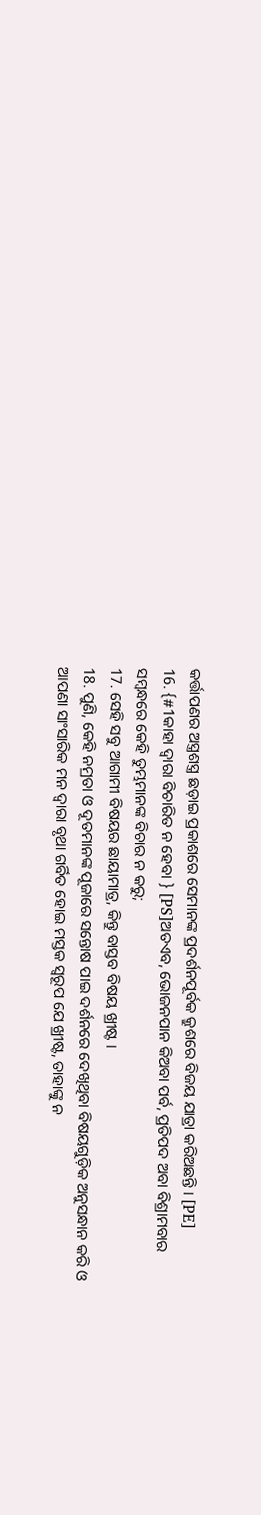କର୍ତ୍ତାପଣର ଅସ୍ତ୍ରଶସ୍ତ୍ର ଛଡ଼ାଇ ପ୍ରକାଶରେ ସେମାନଙ୍କ ପ୍ରଦର୍ଶନପୂର୍ବକ କ୍ରୁଶରେ ବିଜୟ ଯାତ୍ରା କରିଅଛନ୍ତି । [PE]
16. {#1କାହା ଦ୍ୱାରା ବିଚାରିତ ନ ହେବା } [PS]ଅତଏବ, ଭୋଜନପାନ କିଅବା ପର୍ବ, ପ୍ରତିପଦ ଅବା ବିଶ୍ରାମବାର ସମ୍ବନ୍ଧରେ କେହି ତୁମ୍ଭମାନଙ୍କ ବିଚାର ନ କରୁ;
17. ସେହି ସବୁ ଆଗାମୀ ବିଷୟର ଛାୟାମାତ୍ର, କିନ୍ତୁ ବାସ୍ତବ ବିଷୟ ଖ୍ରୀଷ୍ଟ ।
18. ପୁଣି, କେହି ନମ୍ରତା ଓ ଦୂତମାନଙ୍କ ପୂଜାରେ ସନ୍ତୋଷ ପାଇ ଦର୍ଶନରେ ଦେଖିଥିବା ବିଷୟଗୁଡ଼ିକ ଅନୁସନ୍ଧାନ କରି ଓ ଆପଣା ସାଂସାରିକ ମନ ଦ୍ୱାରା ବୃଥା ଗର୍ବିତ ହୋଇ ମସ୍ତକ ସ୍ୱରୂପ ଯେ ଖ୍ରୀଷ୍ଟ, ତାହାଙ୍କୁ ନ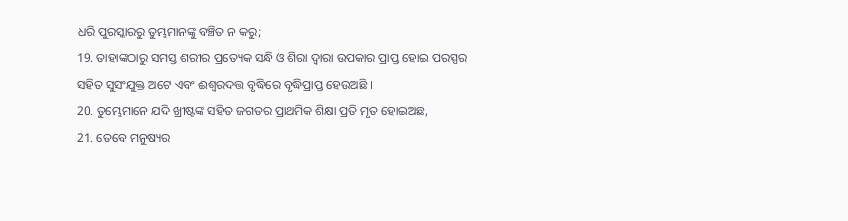ଧରି ପୁରସ୍କାରରୁ ତୁମ୍ଭମାନଙ୍କୁ ବଞ୍ଚିତ ନ କରୁ;
19. ତାହାଙ୍କଠାରୁ ସମସ୍ତ ଶରୀର ପ୍ରତ୍ୟେକ ସନ୍ଧି ଓ ଶିରା ଦ୍ୱାରା ଉପକାର ପ୍ରାପ୍ତ ହୋଇ ପରସ୍ପର ସହିତ ସୁସଂଯୁକ୍ତ ଅଟେ ଏବଂ ଈଶ୍ୱରଦତ୍ତ ବୃଦ୍ଧିରେ ବୃଦ୍ଧିପ୍ରାପ୍ତ ହେଉଅଛି ।
20. ତୁମ୍ଭେମାନେ ଯଦି ଖ୍ରୀଷ୍ଟଙ୍କ ସହିତ ଜଗତର ପ୍ରାଥମିକ ଶିକ୍ଷା ପ୍ରତି ମୃତ ହୋଇଅଛ,
21. ତେବେ ମନୁଷ୍ୟର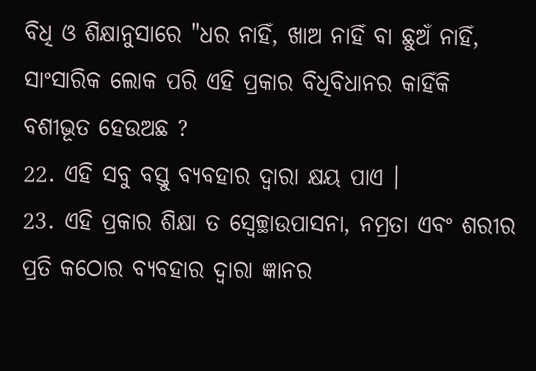ବିଧି ଓ ଶିକ୍ଷାନୁସାରେ "ଧର ନାହିଁ, ଖାଅ ନାହିଁ ବା ଛୁଅଁ ନାହିଁ, ସାଂସାରିକ ଲୋକ ପରି ଏହି ପ୍ରକାର ବିଧିବିଧାନର କାହିଁକି ବଶୀଭୂତ ହେଉଅଛ ?
22. ଏହି ସବୁ ବସ୍ତୁ ବ୍ୟବହାର ଦ୍ୱାରା କ୍ଷୟ ପାଏ ।
23. ଏହି ପ୍ରକାର ଶିକ୍ଷା ତ ସ୍ୱେଚ୍ଛାଉପାସନା, ନମ୍ରତା ଏବଂ ଶରୀର ପ୍ରତି କଠୋର ବ୍ୟବହାର ଦ୍ୱାରା ଜ୍ଞାନର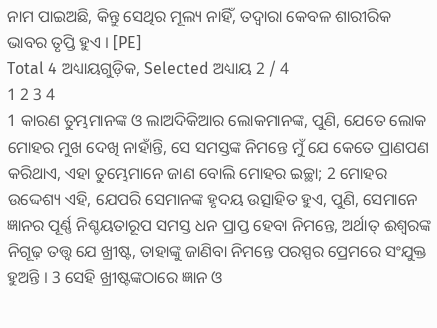ନାମ ପାଇଅଛି, କିନ୍ତୁ ସେଥିର ମୂଲ୍ୟ ନାହିଁ, ତଦ୍ଵାରା କେବଳ ଶାରୀରିକ ଭାବର ତୃପ୍ତି ହୁଏ । [PE]
Total 4 ଅଧ୍ୟାୟଗୁଡ଼ିକ, Selected ଅଧ୍ୟାୟ 2 / 4
1 2 3 4
1 କାରଣ ତୁମ୍ଭମାନଙ୍କ ଓ ଲାଅଦିକିଆର ଲୋକମାନଙ୍କ, ପୁଣି, ଯେତେ ଲୋକ ମୋହର ମୁଖ ଦେଖି ନାହାଁନ୍ତି, ସେ ସମସ୍ତଙ୍କ ନିମନ୍ତେ ମୁଁ ଯେ କେତେ ପ୍ରାଣପଣ କରିଥାଏ, ଏହା ତୁମ୍ଭେମାନେ ଜାଣ ବୋଲି ମୋହର ଇଚ୍ଛା; 2 ମୋହର ଉଦ୍ଦେଶ୍ୟ ଏହି, ଯେପରି ସେମାନଙ୍କ ହୃଦୟ ଉତ୍ସାହିତ ହୁଏ, ପୁଣି, ସେମାନେ ଜ୍ଞାନର ପୂର୍ଣ୍ଣ ନିଶ୍ଚୟତାରୂପ ସମସ୍ତ ଧନ ପ୍ରାପ୍ତ ହେବା ନିମନ୍ତେ, ଅର୍ଥାତ୍‍ ଈଶ୍ୱରଙ୍କ ନିଗୂଢ଼ ତତ୍ତ୍ୱ ଯେ ଖ୍ରୀଷ୍ଟ, ତାହାଙ୍କୁ ଜାଣିବା ନିମନ୍ତେ ପରସ୍ପର ପ୍ରେମରେ ସଂଯୁକ୍ତ ହୁଅନ୍ତି । 3 ସେହି ଖ୍ରୀଷ୍ଟଙ୍କଠାରେ ଜ୍ଞାନ ଓ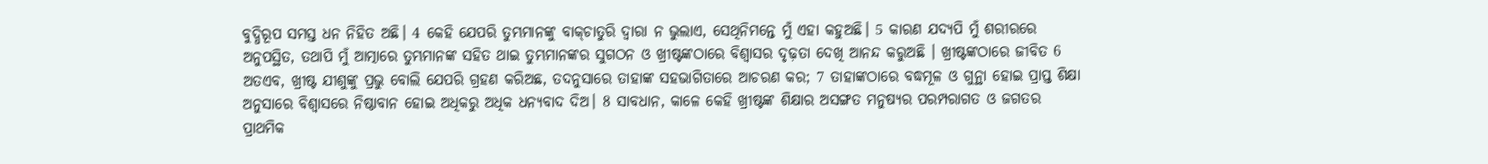ବୁଦ୍ଧିରୂପ ସମସ୍ତ ଧନ ନିହିତ ଅଛି। 4 କେହି ଯେପରି ତୁମ୍ଭମାନଙ୍କୁ ବାକ୍‍ଚାତୁରି ଦ୍ୱାରା ନ ଭୁଲାଏ, ସେଥିନିମନ୍ତେ ମୁଁ ଏହା କହୁଅଛି। 5 କାରଣ ଯଦ୍ୟପି ମୁଁ ଶରୀରରେ ଅନୁପସ୍ଥିତ, ତଥାପି ମୁଁ ଆତ୍ମାରେ ତୁମ୍ଭମାନଙ୍କ ସହିତ ଥାଇ ତୁମ୍ଭମାନଙ୍କର ସୁଗଠନ ଓ ଖ୍ରୀଷ୍ଟଙ୍କଠାରେ ବିଶ୍ୱାସର ଦୃଢ଼ତା ଦେଖି ଆନନ୍ଦ କରୁଅଛି । ଖ୍ରୀଷ୍ଟଙ୍କଠାରେ ଜୀବିତ 6 ଅତଏବ, ଖ୍ରୀଷ୍ଟ ଯୀଶୁଙ୍କୁ ପ୍ରଭୁ ବୋଲି ଯେପରି ଗ୍ରହଣ କରିଅଛ, ତଦନୁସାରେ ତାହାଙ୍କ ସହଭାଗିତାରେ ଆଚରଣ କର; 7 ତାହାଙ୍କଠାରେ ବଦ୍ଧମୂଳ ଓ ଗୁନ୍ଥା ହୋଇ ପ୍ରାପ୍ତ ଶିକ୍ଷା ଅନୁସାରେ ବିଶ୍ୱାସରେ ନିଷ୍ଠାବାନ ହୋଇ ଅଧିକରୁ ଅଧିକ ଧନ୍ୟବାଦ ଦିଅ। 8 ସାବଧାନ, କାଳେ କେହି ଖ୍ରୀଷ୍ଟଙ୍କ ଶିକ୍ଷାର ଅସଙ୍ଗତ ମନୁଷ୍ୟର ପରମ୍ପରାଗତ ଓ ଜଗତର ପ୍ରାଥମିକ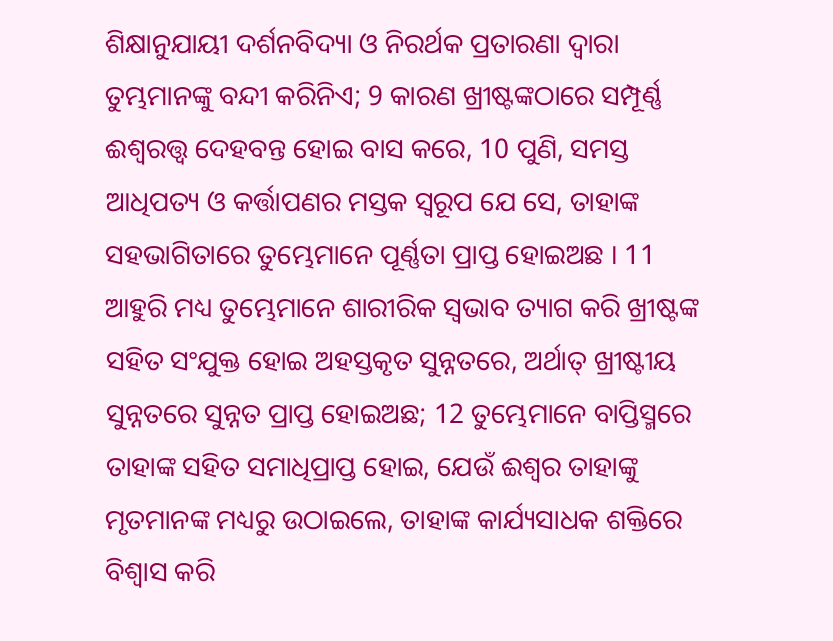ଶିକ୍ଷାନୁଯାୟୀ ଦର୍ଶନବିଦ୍ୟା ଓ ନିରର୍ଥକ ପ୍ରତାରଣା ଦ୍ୱାରା ତୁମ୍ଭମାନଙ୍କୁ ବନ୍ଦୀ କରିନିଏ; 9 କାରଣ ଖ୍ରୀଷ୍ଟଙ୍କଠାରେ ସମ୍ପୂର୍ଣ୍ଣ ଈଶ୍ୱରତ୍ତ୍ୱ ଦେହବନ୍ତ ହୋଇ ବାସ କରେ, 10 ପୁଣି, ସମସ୍ତ ଆଧିପତ୍ୟ ଓ କର୍ତ୍ତାପଣର ମସ୍ତକ ସ୍ୱରୂପ ଯେ ସେ, ତାହାଙ୍କ ସହଭାଗିତାରେ ତୁମ୍ଭେମାନେ ପୂର୍ଣ୍ଣତା ପ୍ରାପ୍ତ ହୋଇଅଛ । 11 ଆହୁରି ମଧ୍ୟ ତୁମ୍ଭେମାନେ ଶାରୀରିକ ସ୍ୱଭାବ ତ୍ୟାଗ କରି ଖ୍ରୀଷ୍ଟଙ୍କ ସହିତ ସଂଯୁକ୍ତ ହୋଇ ଅହସ୍ତକୃତ ସୁନ୍ନତରେ, ଅର୍ଥାତ୍‍ ଖ୍ରୀଷ୍ଟୀୟ ସୁନ୍ନତରେ ସୁନ୍ନତ ପ୍ରାପ୍ତ ହୋଇଅଛ; 12 ତୁମ୍ଭେମାନେ ବାପ୍ତିସ୍ମରେ ତାହାଙ୍କ ସହିତ ସମାଧିପ୍ରାପ୍ତ ହୋଇ, ଯେଉଁ ଈଶ୍ୱର ତାହାଙ୍କୁ ମୃତମାନଙ୍କ ମଧ୍ୟରୁ ଉଠାଇଲେ, ତାହାଙ୍କ କାର୍ଯ୍ୟସାଧକ ଶକ୍ତିରେ ବିଶ୍ୱାସ କରି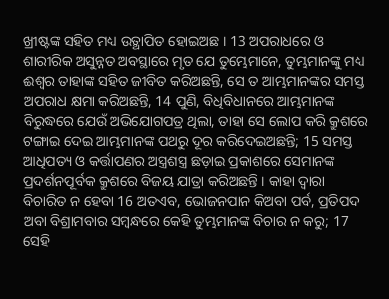ଖ୍ରୀଷ୍ଟଙ୍କ ସହିତ ମଧ୍ୟ ଉତ୍ଥାପିତ ହୋଇଅଛ । 13 ଅପରାଧରେ ଓ ଶାରୀରିକ ଅସୁନ୍ନତ ଅବସ୍ଥାରେ ମୃତ ଯେ ତୁମ୍ଭେମାନେ, ତୁମ୍ଭମାନଙ୍କୁ ମଧ୍ୟ ଈଶ୍ୱର ତାହାଙ୍କ ସହିତ ଜୀବିତ କରିଅଛନ୍ତି, ସେ ତ ଆମ୍ଭମାନଙ୍କର ସମସ୍ତ ଅପରାଧ କ୍ଷମା କରିଅଛନ୍ତି, 14 ପୁଣି, ବିଧିବିଧାନରେ ଆମ୍ଭମାନଙ୍କ ବିରୁଦ୍ଧରେ ଯେଉଁ ଅଭିଯୋଗପତ୍ର ଥିଲା, ତାହା ସେ ଲୋପ କରି କ୍ରୁଶରେ ଟଙ୍ଗାଇ ଦେଇ ଆମ୍ଭମାନଙ୍କ ପଥରୁ ଦୂର କରିଦେଇଅଛନ୍ତି; 15 ସମସ୍ତ ଆଧିପତ୍ୟ ଓ କର୍ତ୍ତାପଣର ଅସ୍ତ୍ରଶସ୍ତ୍ର ଛଡ଼ାଇ ପ୍ରକାଶରେ ସେମାନଙ୍କ ପ୍ରଦର୍ଶନପୂର୍ବକ କ୍ରୁଶରେ ବିଜୟ ଯାତ୍ରା କରିଅଛନ୍ତି । କାହା ଦ୍ୱାରା ବିଚାରିତ ନ ହେବା 16 ଅତଏବ, ଭୋଜନପାନ କିଅବା ପର୍ବ, ପ୍ରତିପଦ ଅବା ବିଶ୍ରାମବାର ସମ୍ବନ୍ଧରେ କେହି ତୁମ୍ଭମାନଙ୍କ ବିଚାର ନ କରୁ; 17 ସେହି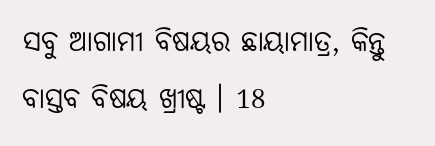ସବୁ ଆଗାମୀ ବିଷୟର ଛାୟାମାତ୍ର, କିନ୍ତୁ ବାସ୍ତବ ବିଷୟ ଖ୍ରୀଷ୍ଟ । 18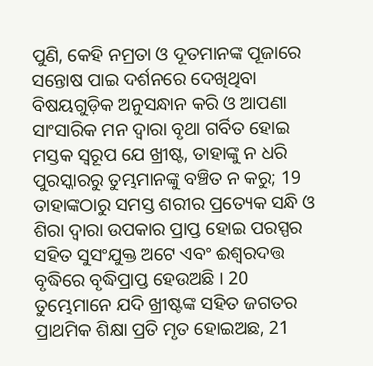ପୁଣି, କେହି ନମ୍ରତା ଓ ଦୂତମାନଙ୍କ ପୂଜାରେ ସନ୍ତୋଷ ପାଇ ଦର୍ଶନରେ ଦେଖିଥିବା ବିଷୟଗୁଡ଼ିକ ଅନୁସନ୍ଧାନ କରି ଓ ଆପଣା ସାଂସାରିକ ମନ ଦ୍ୱାରା ବୃଥା ଗର୍ବିତ ହୋଇ ମସ୍ତକ ସ୍ୱରୂପ ଯେ ଖ୍ରୀଷ୍ଟ, ତାହାଙ୍କୁ ନ ଧରି ପୁରସ୍କାରରୁ ତୁମ୍ଭମାନଙ୍କୁ ବଞ୍ଚିତ ନ କରୁ; 19 ତାହାଙ୍କଠାରୁ ସମସ୍ତ ଶରୀର ପ୍ରତ୍ୟେକ ସନ୍ଧି ଓ ଶିରା ଦ୍ୱାରା ଉପକାର ପ୍ରାପ୍ତ ହୋଇ ପରସ୍ପର ସହିତ ସୁସଂଯୁକ୍ତ ଅଟେ ଏବଂ ଈଶ୍ୱରଦତ୍ତ ବୃଦ୍ଧିରେ ବୃଦ୍ଧିପ୍ରାପ୍ତ ହେଉଅଛି । 20 ତୁମ୍ଭେମାନେ ଯଦି ଖ୍ରୀଷ୍ଟଙ୍କ ସହିତ ଜଗତର ପ୍ରାଥମିକ ଶିକ୍ଷା ପ୍ରତି ମୃତ ହୋଇଅଛ, 21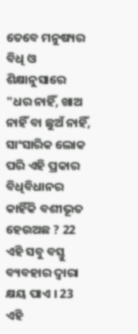ତେବେ ମନୁଷ୍ୟର ବିଧି ଓ ଶିକ୍ଷାନୁସାରେ "ଧର ନାହିଁ, ଖାଅ ନାହିଁ ବା ଛୁଅଁ ନାହିଁ, ସାଂସାରିକ ଲୋକ ପରି ଏହି ପ୍ରକାର ବିଧିବିଧାନର କାହିଁକି ବଶୀଭୂତ ହେଉଅଛ ? 22 ଏହି ସବୁ ବସ୍ତୁ ବ୍ୟବହାର ଦ୍ୱାରା କ୍ଷୟ ପାଏ । 23 ଏହି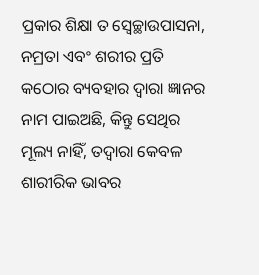ପ୍ରକାର ଶିକ୍ଷା ତ ସ୍ୱେଚ୍ଛାଉପାସନା, ନମ୍ରତା ଏବଂ ଶରୀର ପ୍ରତି କଠୋର ବ୍ୟବହାର ଦ୍ୱାରା ଜ୍ଞାନର ନାମ ପାଇଅଛି, କିନ୍ତୁ ସେଥିର ମୂଲ୍ୟ ନାହିଁ, ତଦ୍ଵାରା କେବଳ ଶାରୀରିକ ଭାବର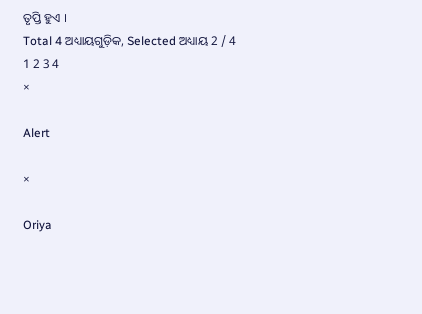ତୃପ୍ତି ହୁଏ ।
Total 4 ଅଧ୍ୟାୟଗୁଡ଼ିକ, Selected ଅଧ୍ୟାୟ 2 / 4
1 2 3 4
×

Alert

×

Oriya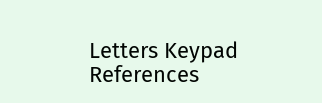Letters Keypad References